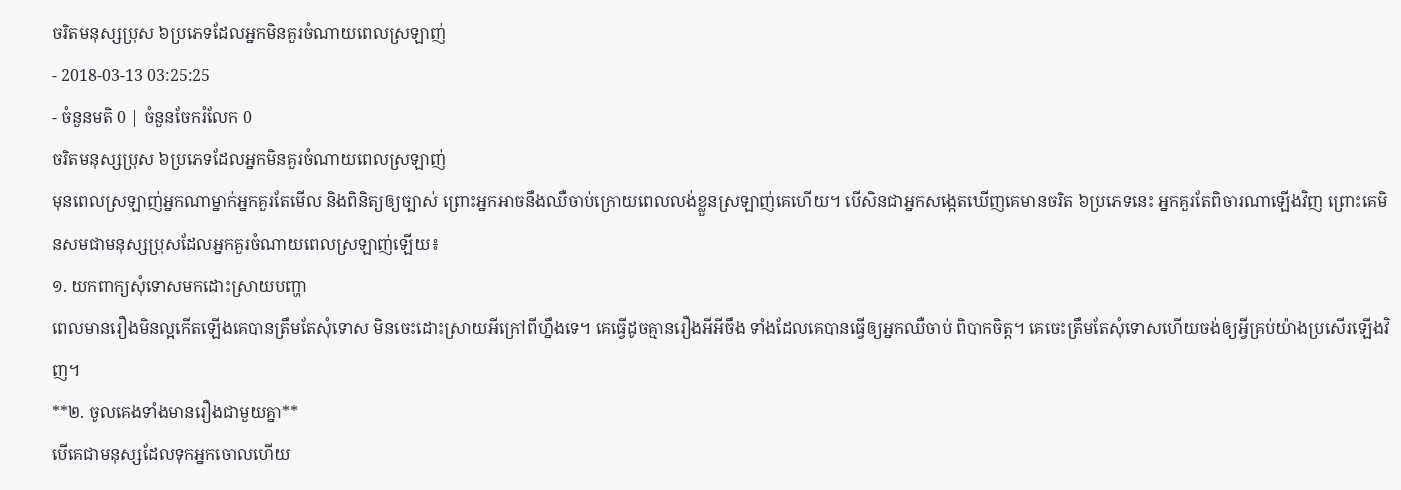ចរិតមនុស្សប្រុស ៦ប្រភេទដែលអ្នកមិនគួរចំណាយពេលស្រឡាញ់
- 2018-03-13 03:25:25
- ចំនួនមតិ 0 | ចំនួនចែករំលែក 0
ចរិតមនុស្សប្រុស ៦ប្រភេទដែលអ្នកមិនគួរចំណាយពេលស្រឡាញ់
មុនពេលស្រឡាញ់អ្នកណាម្នាក់អ្នកគួរតែមើល និងពិនិត្យឲ្យច្បាស់ ព្រោះអ្នកអាចនឹងឈឺចាប់ក្រោយពេលលង់ខ្លួនស្រឡាញ់គេហើយ។ បើសិនជាអ្នកសង្កេតឃើញគេមានចរិត ៦ប្រភេទនេះ អ្នកគួរតែពិចារណាឡើងវិញ ព្រោះគេមិនសមជាមនុស្សប្រុសដែលអ្នកគួរចំណាយពេលស្រឡាញ់ឡើយ៖
១. យកពាក្យសុំទោសមកដោះស្រាយបញ្ហា
ពេលមានរឿងមិនល្អកើតឡើងគេបានត្រឹមតែសុំទោស មិនចេះដោះស្រាយអីក្រៅពីហ្នឹងទេ។ គេធ្វើដូចគ្មានរឿងអីអីចឹង ទាំងដែលគេបានធ្វើឲ្យអ្នកឈឺចាប់ ពិបាកចិត្ត។ គេចេះត្រឹមតែសុំទោសហើយចង់ឲ្យអ្វីគ្រប់យ៉ាងប្រសើរឡើងវិញ។
**២. ចូលគេងទាំងមានរឿងជាមួយគ្នា**
បើគេជាមនុស្សដែលទុកអ្នកចោលហើយ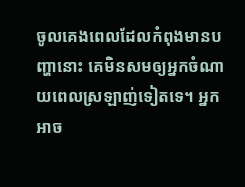ចូលគេងពេលដែលកំពុងមានបញ្ហានោះ គេមិនសមឲ្យអ្នកចំណាយពេលស្រឡាញ់ទៀតទេ។ អ្នកអាច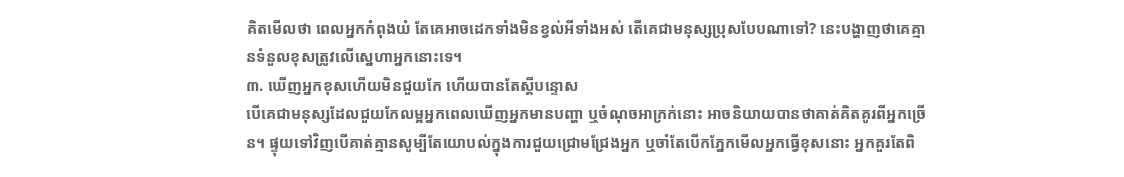គិតមើលថា ពេលអ្នកកំពុងយំ តែគេអាចដេកទាំងមិនខ្វល់អីទាំងអស់ តើគេជាមនុស្សប្រុសបែបណាទៅ? នេះបង្ហាញថាគេគ្មានទំនួលខុសត្រូវលើស្នេហាអ្នកនោះទេ។
៣. ឃើញអ្នកខុសហើយមិនជួយកែ ហើយបានតែស្ដីបន្ទោស
បើគេជាមនុស្សដែលជួយកែលម្អអ្នកពេលឃើញអ្នកមានបញ្ហា ឬចំណុចអាក្រក់នោះ អាចនិយាយបានថាគាត់គិតគូរពីអ្នកច្រើន។ ផ្ទុយទៅវិញបើគាត់គ្មានសូម្បីតែយោបល់ក្នុងការជួយជ្រោមជ្រែងអ្នក ឬចាំតែបើកភ្នែកមើលអ្នកធ្វើខុសនោះ អ្នកគួរតែពិ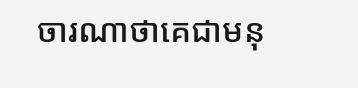ចារណាថាគេជាមនុ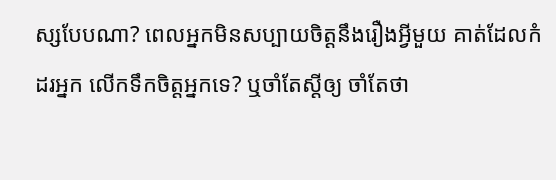ស្សបែបណា? ពេលអ្នកមិនសប្បាយចិត្តនឹងរឿងអ្វីមួយ គាត់ដែលកំដរអ្នក លើកទឹកចិត្តអ្នកទេ? ឬចាំតែស្ដីឲ្យ ចាំតែថា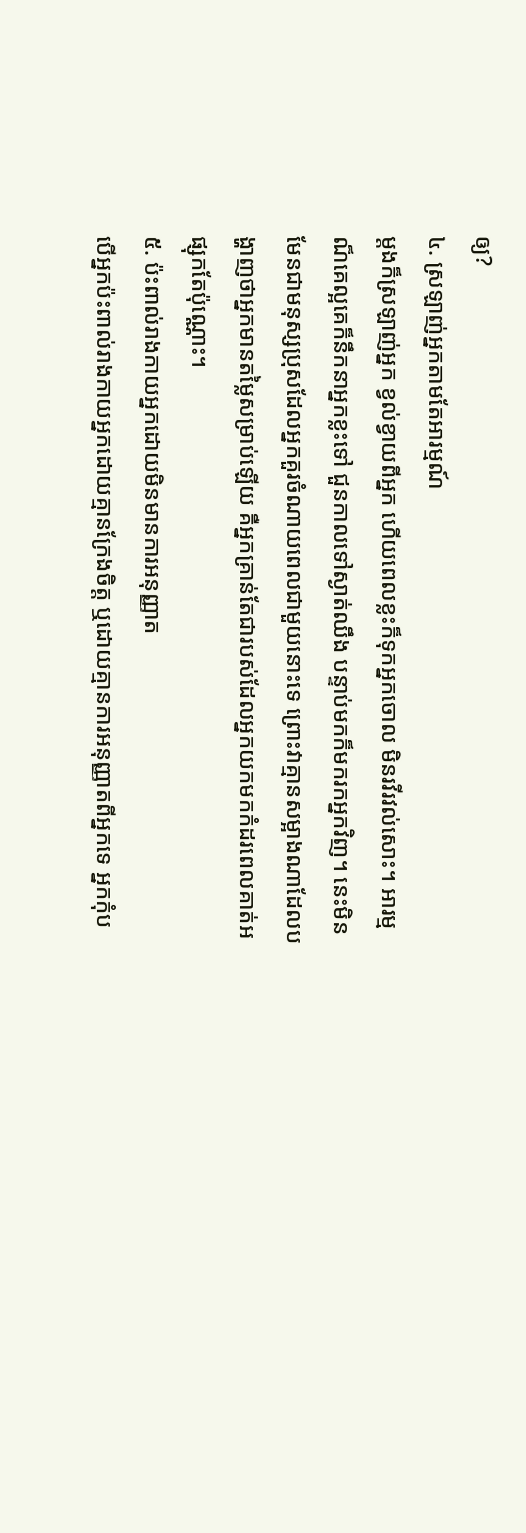ឲ្យ?
៤. ស្រឡាញ់អ្នកតាមតែអារម្មណ៍
ម្ដងក៏ស្រឡាញ់អ្នក ខ្វល់ខ្វាយពីអ្នក ហើយពេលខ្លះក៏ទុកអ្នកចោល មិនរវីរវល់សោះ។ អារម្មណ៏គេល្អគេក៏នឹកនាអ្នកខ្លះទៅ ជួនកាលទៅស្ងាត់ឈឹង បន្ទាប់មកក៏មករកអ្នកវិញ។ នេះមិនមែនជាមនុស្សប្រុសដែលអ្នកគួរចំណាយពេលជាមួយនោះទេ ព្រោះវាគ្មានសម្អាងណាដែលបង្ហាញថាអ្នកមានតម្លៃសម្រាប់ឡើយ គឺអ្នកគ្រាន់តែជារបស់ដែលអ្នកយកមកកំដរពេលគាត់អផ្សុកតែប៉ុណ្ណោះ។
៥. ប៉ះពាល់រាងកាយអ្នកដោយមិនមានការអនុញ្ញាត
បើអ្នកប៉ះពាល់រាងកាយអ្នកដោយគ្មានក្រែងចិត្ត ឬដោយគ្មានការអនុញ្ញាតពីអ្នកទេ អ្នកកុំប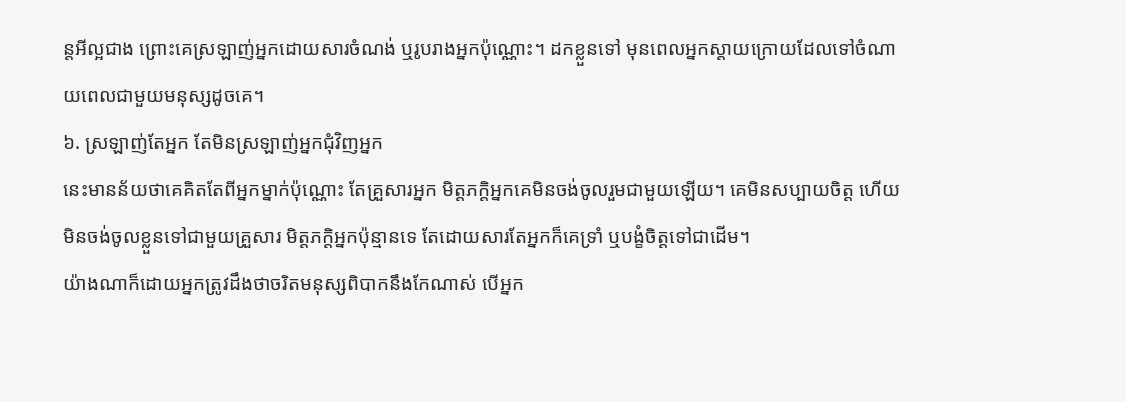ន្តអីល្អជាង ព្រោះគេស្រឡាញ់អ្នកដោយសារចំណង់ ឬរូបរាងអ្នកប៉ុណ្ណោះ។ ដកខ្លួនទៅ មុនពេលអ្នកស្ដាយក្រោយដែលទៅចំណាយពេលជាមួយមនុស្សដូចគេ។
៦. ស្រឡាញ់តែអ្នក តែមិនស្រឡាញ់អ្នកជុំវិញអ្នក
នេះមានន័យថាគេគិតតែពីអ្នកម្នាក់ប៉ុណ្ណោះ តែគ្រួសារអ្នក មិត្តភក្តិអ្នកគេមិនចង់ចូលរួមជាមួយឡើយ។ គេមិនសប្បាយចិត្ត ហើយមិនចង់ចូលខ្លួនទៅជាមួយគ្រួសារ មិត្តភក្តិអ្នកប៉ុន្មានទេ តែដោយសារតែអ្នកក៏គេទ្រាំ ឬបង្ខំចិត្តទៅជាដើម។
យ៉ាងណាក៏ដោយអ្នកត្រូវដឹងថាចរិតមនុស្សពិបាកនឹងកែណាស់ បើអ្នក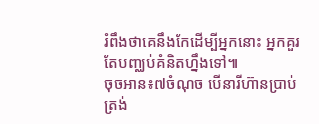រំពឹងថាគេនឹងកែដើម្បីអ្នកនោះ អ្នកគួរតែបញ្ឈប់គំនិតហ្នឹងទៅ៕
ចុចអាន៖៧ចំណុច បើនារីហ៊ានប្រាប់ត្រង់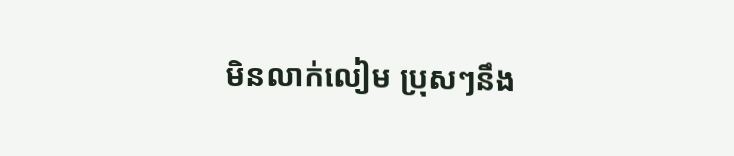មិនលាក់លៀម ប្រុសៗនឹង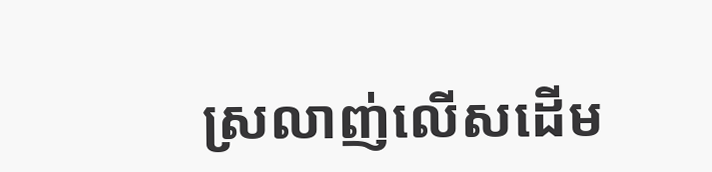ស្រលាញ់លើសដើម